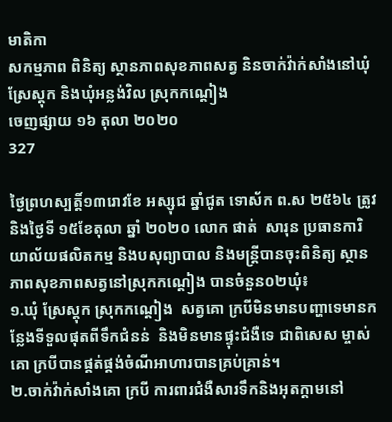មាតិកា
សកម្មភាព ពិនិត្យ ស្ថានភាពសុខភាពសត្វ និនចាក់វ៉ាក់សាំងនៅឃុំស្រែស្តុក និងឃុំអន្លង់វិល ស្រុកកណ្តៀង
ចេញផ្សាយ ១៦ តុលា ២០២០
327

ថ្ងៃព្រហស្បត្តិ៍១៣រោវខែ អស្សុជ ឆ្នាំជូត ទោស័ក ព.ស ២៥៦៤ ត្រូវនិងថ្ងៃទី ១៥ខែតុលា ឆ្នាំ ២០២០ លោក ផាត់  សារុន ប្រធានការិយាល័យផលិតកម្ម និងបសុព្យាបាល និងមន្រ្តីបានចុះពិនិត្យ ស្ថានភាពសុខភាពសត្វនៅស្រុកកណ្តៀង បានចំនួន០២ឃុំ៖
១.ឃុំ ស្រែស្តុក ស្រុកកណ្តៀង  សត្វគោ ក្របីមិនមានបញ្ហាទេមានកន្លែងទីទួលផុតពីទឹកជំនន់  និងមិនមានផ្ទុះជំងឺទេ ជាពិសេស ម្ចាស់គោ ក្របីបានផ្គត់ផ្គង់ចំណីអាហារបានគ្រប់គ្រាន់។
២.ចាក់វ៉ាក់សាំងគោ ក្របី ការពារជំងឺសារទឹកនិងអុតក្តាមនៅ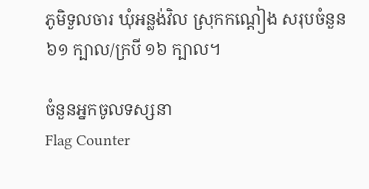ភូមិទួលចារ ឃុំអន្លង់វិល ស្រុកកណ្តៀង សរុបចំនួន៦១ ក្បាល/ក្របី ១៦ ក្បាល។

ចំនួនអ្នកចូលទស្សនា
Flag Counter